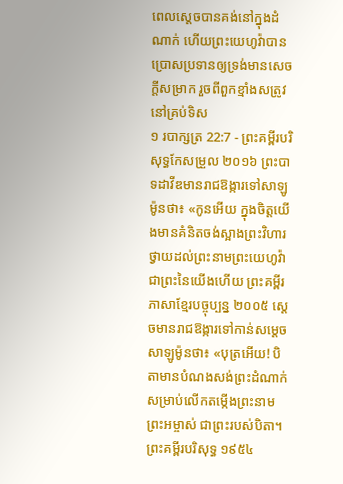ពេលស្តេចបានគង់នៅក្នុងដំណាក់ ហើយព្រះយេហូវ៉ាបានប្រោសប្រទានឲ្យទ្រង់មានសេចក្ដីសម្រាក រួចពីពួកខ្មាំងសត្រូវនៅគ្រប់ទិស
១ របាក្សត្រ 22:7 - ព្រះគម្ពីរបរិសុទ្ធកែសម្រួល ២០១៦ ព្រះបាទដាវីឌមានរាជឱង្ការទៅសាឡូម៉ូនថា៖ «កូនអើយ ក្នុងចិត្តយើងមានគំនិតចង់ស្អាងព្រះវិហារថ្វាយដល់ព្រះនាមព្រះយេហូវ៉ាជាព្រះនៃយើងហើយ ព្រះគម្ពីរភាសាខ្មែរបច្ចុប្បន្ន ២០០៥ ស្ដេចមានរាជឱង្ការទៅកាន់សម្ដេចសាឡូម៉ូនថា៖ «បុត្រអើយ! បិតាមានបំណងសង់ព្រះដំណាក់សម្រាប់លើកតម្កើងព្រះនាមព្រះអម្ចាស់ ជាព្រះរបស់បិតា។ ព្រះគម្ពីរបរិសុទ្ធ ១៩៥៤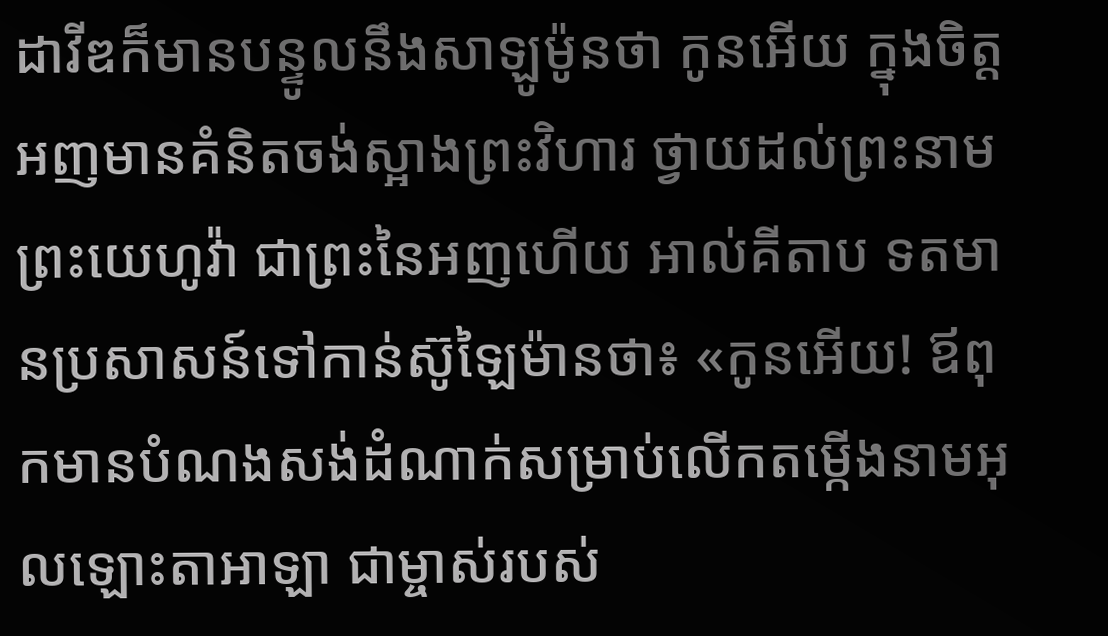ដាវីឌក៏មានបន្ទូលនឹងសាឡូម៉ូនថា កូនអើយ ក្នុងចិត្តអញមានគំនិតចង់ស្អាងព្រះវិហារ ថ្វាយដល់ព្រះនាមព្រះយេហូវ៉ា ជាព្រះនៃអញហើយ អាល់គីតាប ទតមានប្រសាសន៍ទៅកាន់ស៊ូឡៃម៉ានថា៖ «កូនអើយ! ឪពុកមានបំណងសង់ដំណាក់សម្រាប់លើកតម្កើងនាមអុលឡោះតាអាឡា ជាម្ចាស់របស់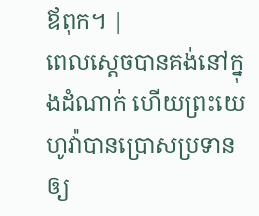ឪពុក។ |
ពេលស្តេចបានគង់នៅក្នុងដំណាក់ ហើយព្រះយេហូវ៉ាបានប្រោសប្រទានឲ្យ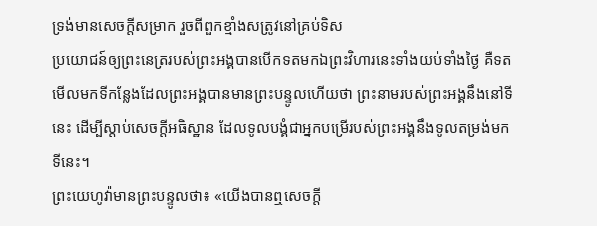ទ្រង់មានសេចក្ដីសម្រាក រួចពីពួកខ្មាំងសត្រូវនៅគ្រប់ទិស
ប្រយោជន៍ឲ្យព្រះនេត្ររបស់ព្រះអង្គបានបើកទតមកឯព្រះវិហារនេះទាំងយប់ទាំងថ្ងៃ គឺទតមើលមកទីកន្លែងដែលព្រះអង្គបានមានព្រះបន្ទូលហើយថា ព្រះនាមរបស់ព្រះអង្គនឹងនៅទីនេះ ដើម្បីស្តាប់សេចក្ដីអធិស្ឋាន ដែលទូលបង្គំជាអ្នកបម្រើរបស់ព្រះអង្គនឹងទូលតម្រង់មកទីនេះ។
ព្រះយេហូវ៉ាមានព្រះបន្ទូលថា៖ «យើងបានឮសេចក្ដី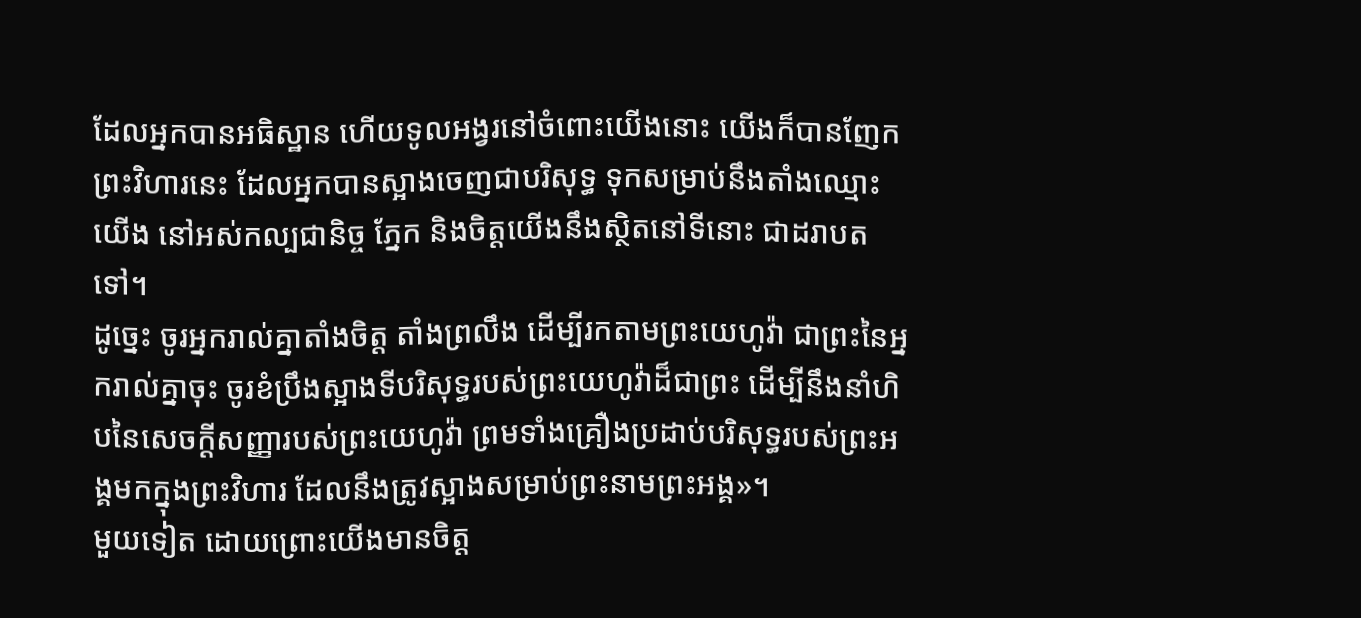ដែលអ្នកបានអធិស្ឋាន ហើយទូលអង្វរនៅចំពោះយើងនោះ យើងក៏បានញែកព្រះវិហារនេះ ដែលអ្នកបានស្អាងចេញជាបរិសុទ្ធ ទុកសម្រាប់នឹងតាំងឈ្មោះយើង នៅអស់កល្បជានិច្ច ភ្នែក និងចិត្តយើងនឹងស្ថិតនៅទីនោះ ជាដរាបតទៅ។
ដូច្នេះ ចូរអ្នករាល់គ្នាតាំងចិត្ត តាំងព្រលឹង ដើម្បីរកតាមព្រះយេហូវ៉ា ជាព្រះនៃអ្នករាល់គ្នាចុះ ចូរខំប្រឹងស្អាងទីបរិសុទ្ធរបស់ព្រះយេហូវ៉ាដ៏ជាព្រះ ដើម្បីនឹងនាំហិបនៃសេចក្ដីសញ្ញារបស់ព្រះយេហូវ៉ា ព្រមទាំងគ្រឿងប្រដាប់បរិសុទ្ធរបស់ព្រះអង្គមកក្នុងព្រះវិហារ ដែលនឹងត្រូវស្អាងសម្រាប់ព្រះនាមព្រះអង្គ»។
មួយទៀត ដោយព្រោះយើងមានចិត្ត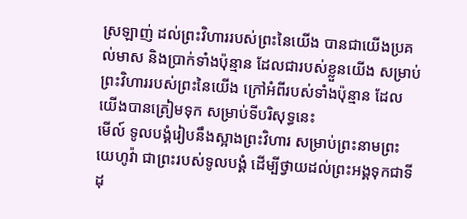ស្រឡាញ់ ដល់ព្រះវិហាររបស់ព្រះនៃយើង បានជាយើងប្រគល់មាស និងប្រាក់ទាំងប៉ុន្មាន ដែលជារបស់ខ្លួនយើង សម្រាប់ព្រះវិហាររបស់ព្រះនៃយើង ក្រៅអំពីរបស់ទាំងប៉ុន្មាន ដែលយើងបានត្រៀមទុក សម្រាប់ទីបរិសុទ្ធនេះ
មើល៍ ទូលបង្គំរៀបនឹងស្អាងព្រះវិហារ សម្រាប់ព្រះនាមព្រះយេហូវ៉ា ជាព្រះរបស់ទូលបង្គំ ដើម្បីថ្វាយដល់ព្រះអង្គទុកជាទីដុ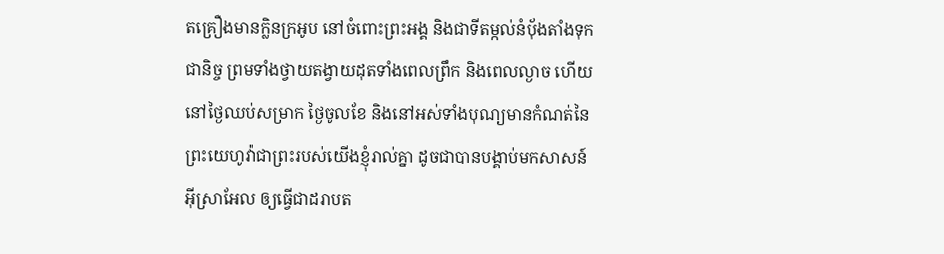តគ្រឿងមានក្លិនក្រអូប នៅចំពោះព្រះអង្គ និងជាទីតម្កល់នំបុ័ងតាំងទុកជានិច្ច ព្រមទាំងថ្វាយតង្វាយដុតទាំងពេលព្រឹក និងពេលល្ងាច ហើយនៅថ្ងៃឈប់សម្រាក ថ្ងៃចូលខែ និងនៅអស់ទាំងបុណ្យមានកំណត់នៃព្រះយេហូវ៉ាជាព្រះរបស់យើងខ្ញុំរាល់គ្នា ដូចជាបានបង្គាប់មកសាសន៍អ៊ីស្រាអែល ឲ្យធ្វើជាដរាបត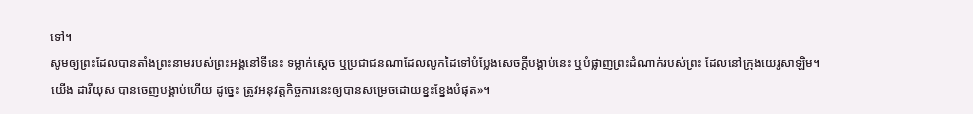ទៅ។
សូមឲ្យព្រះដែលបានតាំងព្រះនាមរបស់ព្រះអង្គនៅទីនេះ ទម្លាក់ស្តេច ឬប្រជាជនណាដែលលូកដៃទៅបំប្លែងសេចក្ដីបង្គាប់នេះ ឬបំផ្លាញព្រះដំណាក់របស់ព្រះ ដែលនៅក្រុងយេរូសាឡិម។ យើង ដារីយុស បានចេញបង្គាប់ហើយ ដូច្នេះ ត្រូវអនុវត្តកិច្ចការនេះឲ្យបានសម្រេចដោយខ្នះខ្នែងបំផុត»។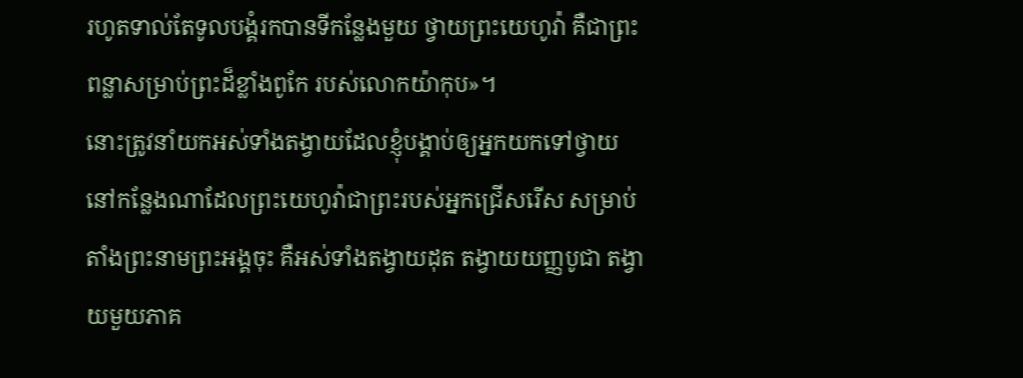រហូតទាល់តែទូលបង្គំរកបានទីកន្លែងមួយ ថ្វាយព្រះយេហូវ៉ា គឺជាព្រះពន្លាសម្រាប់ព្រះដ៏ខ្លាំងពូកែ របស់លោកយ៉ាកុប»។
នោះត្រូវនាំយកអស់ទាំងតង្វាយដែលខ្ញុំបង្គាប់ឲ្យអ្នកយកទៅថ្វាយ នៅកន្លែងណាដែលព្រះយេហូវ៉ាជាព្រះរបស់អ្នកជ្រើសរើស សម្រាប់តាំងព្រះនាមព្រះអង្គចុះ គឺអស់ទាំងតង្វាយដុត តង្វាយយញ្ញបូជា តង្វាយមួយភាគ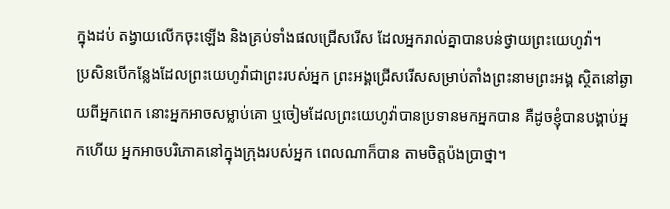ក្នុងដប់ តង្វាយលើកចុះឡើង និងគ្រប់ទាំងផលជ្រើសរើស ដែលអ្នករាល់គ្នាបានបន់ថ្វាយព្រះយេហូវ៉ា។
ប្រសិនបើកន្លែងដែលព្រះយេហូវ៉ាជាព្រះរបស់អ្នក ព្រះអង្គជ្រើសរើសសម្រាប់តាំងព្រះនាមព្រះអង្គ ស្ថិតនៅឆ្ងាយពីអ្នកពេក នោះអ្នកអាចសម្លាប់គោ ឬចៀមដែលព្រះយេហូវ៉ាបានប្រទានមកអ្នកបាន គឺដូចខ្ញុំបានបង្គាប់អ្នកហើយ អ្នកអាចបរិភោគនៅក្នុងក្រុងរបស់អ្នក ពេលណាក៏បាន តាមចិត្តប៉ងប្រាថ្នា។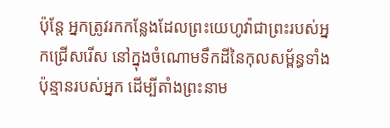ប៉ុន្ដែ អ្នកត្រូវរកកន្លែងដែលព្រះយេហូវ៉ាជាព្រះរបស់អ្នកជ្រើសរើស នៅក្នុងចំណោមទឹកដីនៃកុលសម្ព័ន្ធទាំងប៉ុន្មានរបស់អ្នក ដើម្បីតាំងព្រះនាម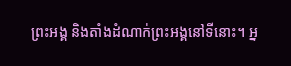ព្រះអង្គ និងតាំងដំណាក់ព្រះអង្គនៅទីនោះ។ អ្ន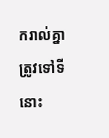ករាល់គ្នាត្រូវទៅទីនោះ